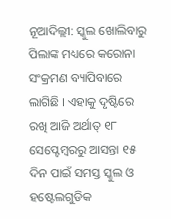ନୂଆଦିଲ୍ଲୀ: ସ୍କୁଲ ଖୋଲିବାରୁ ପିଲାଙ୍କ ମଧ୍ୟରେ କରୋନା ସଂକ୍ରମଣ ବ୍ୟାପିବାରେ ଲାଗିଛି । ଏହାକୁ ଦୃଷ୍ଟିରେ ରଖି ଆଜି ଅର୍ଥାତ୍ ୧୮ ସେପ୍ଟେମ୍ବରରୁ ଆସନ୍ତା ୧୫ ଦିନ ପାଇଁ ସମସ୍ତ ସ୍କୁଲ ଓ ହଷ୍ଟେଲଗୁଡିକ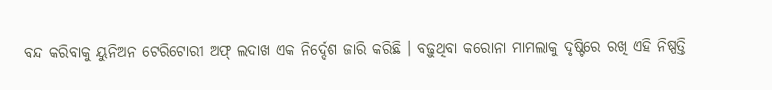ବନ୍ଦ କରିବାକୁ ୟୁନିଅନ ଟେରିଟୋରୀ ଅଫ୍ ଲଦାଖ ଏକ ନିର୍ଦ୍ଦେଶ ଜାରି କରିଛି । ବଢ଼ୁଥିବା କରୋନା ମାମଲାକୁ ଦୃଷ୍ଟିରେ ରଖି ଏହି ନିଷ୍ପତ୍ତି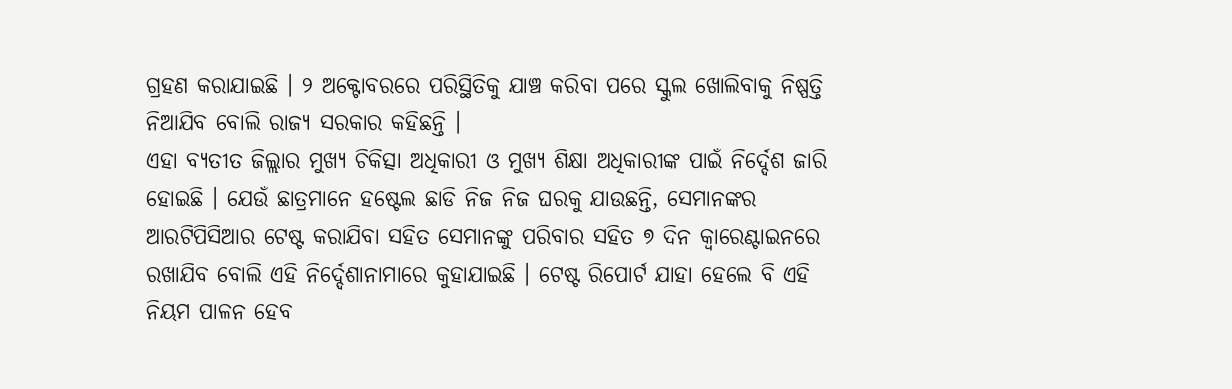ଗ୍ରହଣ କରାଯାଇଛି । ୨ ଅକ୍ଟୋବରରେ ପରିସ୍ଥିତିକୁ ଯାଞ୍ଚ କରିବା ପରେ ସ୍କୁଲ ଖୋଲିବାକୁ ନିଷ୍ପତ୍ତି ନିଆଯିବ ବୋଲି ରାଜ୍ୟ ସରକାର କହିଛନ୍ତି ।
ଏହା ବ୍ୟତୀତ ଜିଲ୍ଲାର ମୁଖ୍ୟ ଚିକିତ୍ସା ଅଧିକାରୀ ଓ ମୁଖ୍ୟ ଶିକ୍ଷା ଅଧିକାରୀଙ୍କ ପାଇଁ ନିର୍ଦ୍ଦେଶ ଜାରି ହୋଇଛି । ଯେଉଁ ଛାତ୍ରମାନେ ହଷ୍ଟେଲ ଛାଡି ନିଜ ନିଜ ଘରକୁ ଯାଉଛନ୍ତି, ସେମାନଙ୍କର ଆରଟିପିସିଆର ଟେଷ୍ଟ କରାଯିବା ସହିତ ସେମାନଙ୍କୁ ପରିବାର ସହିତ ୭ ଦିନ କ୍ୱାରେଣ୍ଟାଇନରେ ରଖାଯିବ ବୋଲି ଏହି ନିର୍ଦ୍ଦେଶାନାମାରେ କୁହାଯାଇଛି । ଟେଷ୍ଟ ରିପୋର୍ଟ ଯାହା ହେଲେ ବି ଏହି ନିୟମ ପାଳନ ହେବ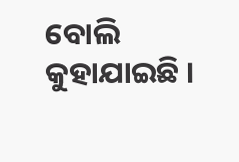ବୋଲି କୁହାଯାଇଛି ।